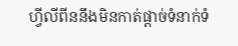ហ្វីលីពីននឹងមិនកាត់ផ្តាច់ទំនាក់ទំ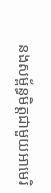នងសម្ព័ន្ធមិត្តជាមួយអាមេរិ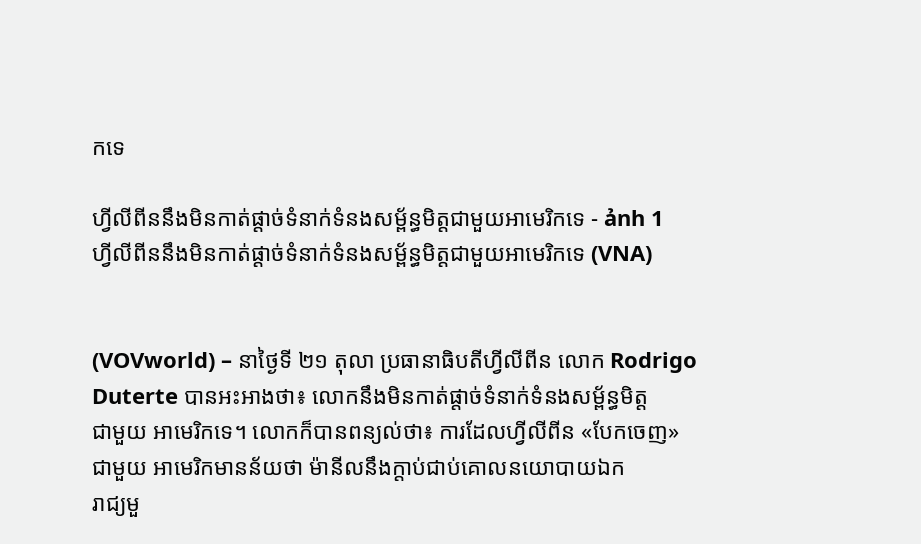កទេ

ហ្វីលីពីននឹងមិនកាត់ផ្តាច់ទំនាក់ទំនងសម្ព័ន្ធមិត្តជាមួយអាមេរិកទេ - ảnh 1
ហ្វីលីពីននឹងមិនកាត់ផ្តាច់ទំនាក់ទំនងសម្ព័ន្ធមិត្តជាមួយអាមេរិកទេ (VNA)


(VOVworld) – នាថ្ងៃទី ២១ តុលា ប្រធានាធិបតីហ្វីលីពីន លោក Rodrigo
Duterte បានអះអាងថា៖ លោកនឹងមិនកាត់ផ្តាច់ទំនាក់ទំនងសម្ព័ន្ធមិត្ត
ជាមួយ អាមេរិកទេ។ លោកក៏បានពន្យល់ថា៖ ការដែលហ្វីលីពីន «បែកចេញ»
ជាមួយ អាមេរិកមានន័យថា ម៉ានីលនឹងក្តាប់ជាប់គោលនយោបាយឯក
រាជ្យមួ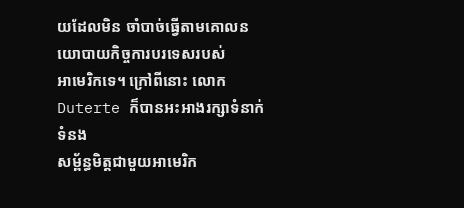យដែលមិន ចាំបាច់ធ្វើតាមគោលនយោបាយកិច្ចការបរទេសរបស់
អាមេរិកទេ។ ក្រៅពីនោះ លោក Duterte ក៏បានអះអាងរក្សាទំនាក់ទំនង
សម្ព័ន្ធមិត្តជាមួយអាមេរិក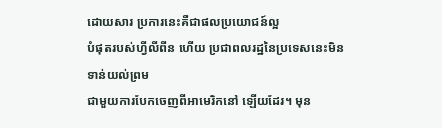ដោយសារ ប្រការនេះគឺជាផលប្រយោជន៍ល្អ
បំផុតរបស់ហ្វីលីពីន ហើយ ប្រជាពលរដ្ឋនៃប្រទេសនេះមិនទាន់យល់ព្រម
ជាមួយការបែកចេញពីអាមេរិកនៅ ឡើយដែរ។ មុន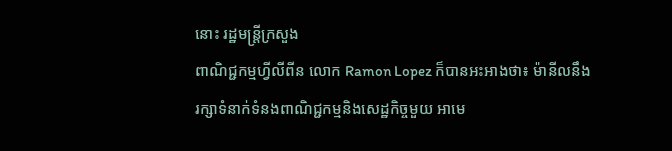នោះ រដ្ឋមន្ត្រីក្រសួង
ពាណិជ្ជកម្មហ្វីលីពីន លោក Ramon Lopez ក៏បានអះអាងថា៖ ម៉ានីលនឹង
រក្សាទំនាក់ទំនងពាណិជ្ជកម្មនិងសេដ្ឋកិច្ចមួយ អាមេ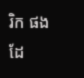រិក ផងដែ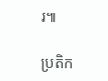រ៕

ប្រតិក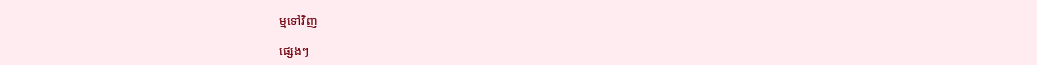ម្មទៅវិញ

ផ្សេងៗ